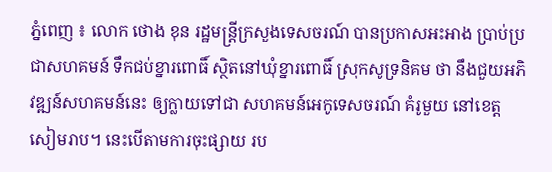ភ្នំពេញ ៖ លោក ថោង ខុន រដ្ឋមន្ត្រីក្រសួងទេសចរណ៍ បានប្រកាសអះអាង ប្រាប់ប្រជាសហគមន៍ ទឹកជប់ខ្នារពោធិ៍ ស្ថិតនៅឃុំខ្នារពោធិ៍ ស្រុកសូទ្រនិគម ថា នឹងជួយអភិវឌ្ឍន៍សហគមន៍នេះ ឲ្យក្លាយទៅជា សហគមន៍អេកូទេសចរណ៍ គំរូមួយ នៅខេត្តសៀមរាប។ នេះបើតាមការចុះផ្សាយ រប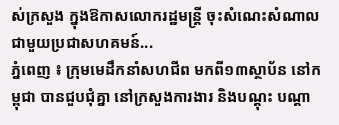ស់ក្រសួង ក្នុងឱកាសលោករដ្ឋមន្រ្តី ចុះសំណេះសំណាល ជាមួយប្រជាសហគមន៍...
ភ្នំពេញ ៖ ក្រុមមេដឹកនាំសហជីព មកពី១៣ស្ថាប័ន នៅកម្ពុជា បានជួបជុំគ្នា នៅក្រសួងការងារ និងបណ្តុះ បណ្តា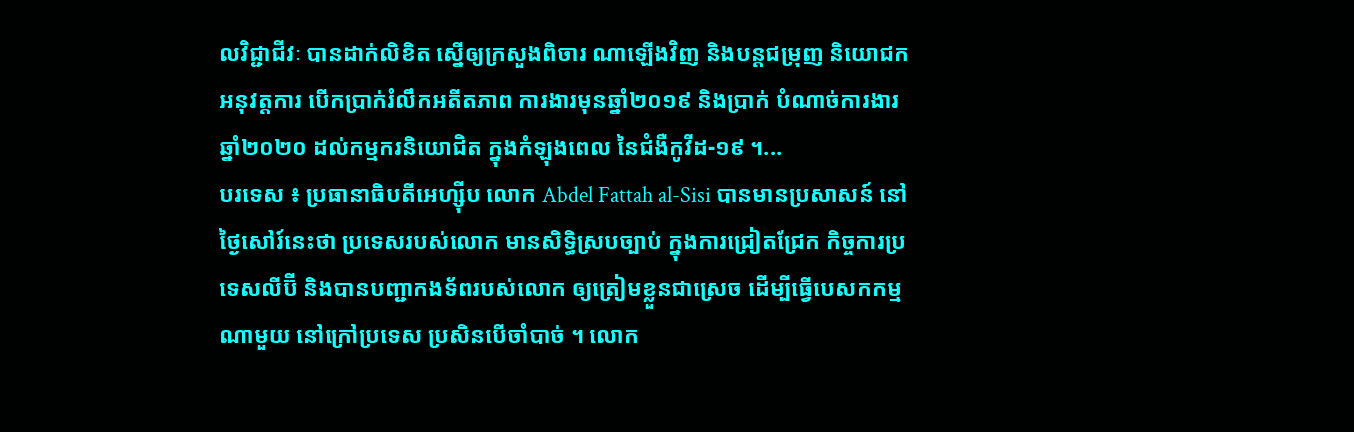លវិជ្ជាជីវៈ បានដាក់លិខិត ស្នើឲ្យក្រសួងពិចារ ណាឡើងវិញ និងបន្តជម្រុញ និយោជកអនុវត្តការ បើកប្រាក់រំលឹកអតីតភាព ការងារមុនឆ្នាំ២០១៩ និងប្រាក់ បំណាច់ការងារឆ្នាំ២០២០ ដល់កម្មករនិយោជិត ក្នុងកំឡុងពេល នៃជំងឺកូវីដ-១៩ ។...
បរទេស ៖ ប្រធានាធិបតីអេហ្ស៊ីប លោក Abdel Fattah al-Sisi បានមានប្រសាសន៍ នៅថ្ងៃសៅរ៍នេះថា ប្រទេសរបស់លោក មានសិទ្ធិស្របច្បាប់ ក្នុងការជ្រៀតជ្រែក កិច្ចការប្រទេសលីប៊ី និងបានបញ្ជាកងទ័ពរបស់លោក ឲ្យត្រៀមខ្លួនជាស្រេច ដើម្បីធ្វើបេសកកម្មណាមួយ នៅក្រៅប្រទេស ប្រសិនបើចាំបាច់ ។ លោក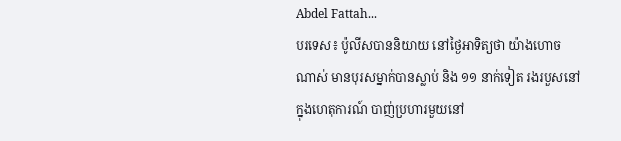Abdel Fattah...
បរទេស៖ ប៉ូលីសបាននិយាយ នៅថ្ងៃអាទិត្យថា យ៉ាងហោចណាស់ មានបុរសម្នាក់បានស្លាប់ និង ១១ នាក់ទៀត រងរបួសនៅក្នុងហេតុការណ៍ បាញ់ប្រហារមួយនៅ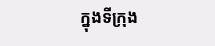ក្នុងទីក្រុង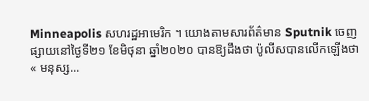Minneapolis សហរដ្ឋអាមេរិក ។ យោងតាមសារព័ត៌មាន Sputnik ចេញផ្សាយនៅថ្ងៃទី២១ ខែមិថុនា ឆ្នាំ២០២០ បានឱ្យដឹងថា ប៉ូលីសបានលើកឡើងថា « មនុស្ស...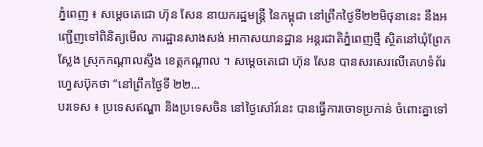ភ្នំពេញ ៖ សម្ដេចតេជោ ហ៊ុន សែន នាយករដ្ឋមន្រ្តី នៃកម្ពុជា នៅព្រឹកថ្ងៃទី២២មិថុនានេះ នឹងអញ្ជើញទៅពិនិត្យមើល ការដ្ឋានសាងសង់ អាកាសយានដ្ឋាន អន្តរជាតិភ្នំពេញថ្មី ស្ថិតនៅឃុំព្រែកស្លែង ស្រុកកណ្តាលស្ទឹង ខេត្តកណ្តាល ។ សម្ដេចតេជោ ហ៊ុន សែន បានសរសេរលើគេហទំព័រហ្វេសប៊ុកថា “នៅព្រឹកថ្ងៃទី ២២...
បរទេស ៖ ប្រទេសឥណ្ឌា និងប្រទេសចិន នៅថ្ងៃសៅរ៍នេះ បានធ្វើការចោទប្រកាន់ ចំពោះគ្នាទៅ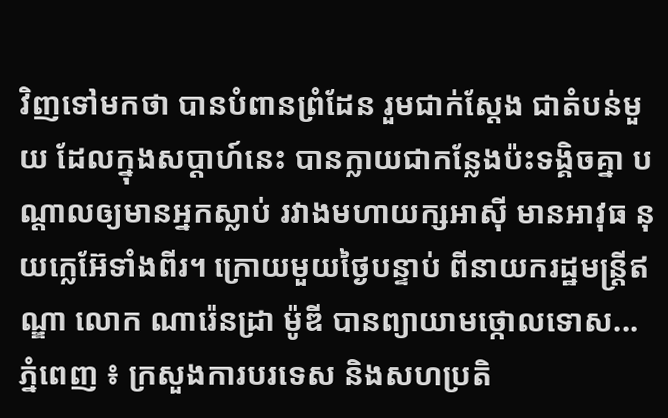វិញទៅមកថា បានបំពានព្រំដែន រួមជាក់ស្តែង ជាតំបន់មួយ ដែលក្នុងសប្ដាហ៍នេះ បានក្លាយជាកន្លែងប៉ះទង្គិចគ្នា បណ្ដាលឲ្យមានអ្នកស្លាប់ រវាងមហាយក្សអាស៊ី មានអាវុធ នុយក្លេអ៊ែទាំងពីរ។ ក្រោយមួយថ្ងៃបន្ទាប់ ពីនាយករដ្ឋមន្ត្រីឥណ្ឌា លោក ណារ៉េនដ្រា ម៉ូឌី បានព្យាយាមថ្កោលទោស...
ភ្នំពេញ ៖ ក្រសួងការបរទេស និងសហប្រតិ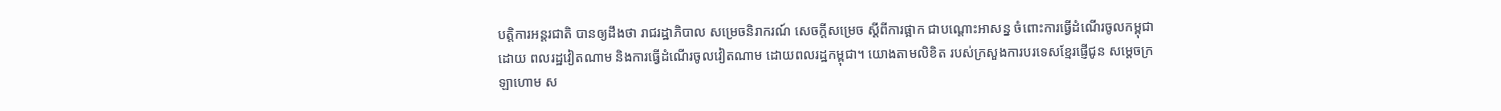បត្តិការអន្ដរជាតិ បានឲ្យដឹងថា រាជរដ្ឋាភិបាល សម្រេចនិរាករណ៍ សេចក្ដីសម្រេច ស្ដីពីការផ្អាក ជាបណ្ដោះអាសន្ន ចំពោះការធ្វើដំណើរចូលកម្ពុជា ដោយ ពលរដ្ឋវៀតណាម និងការធ្វើដំណើរចូលវៀតណាម ដោយពលរដ្ឋកម្ពុជា។ យោងតាមលិខិត របស់ក្រសួងការបរទេសខ្មែរផ្ញើជូន សម្ដេចក្រឡាហោម ស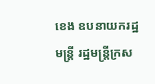ខេង ឧបនាយករដ្ឋមន្រ្តី រដ្ឋមន្រ្តីក្រស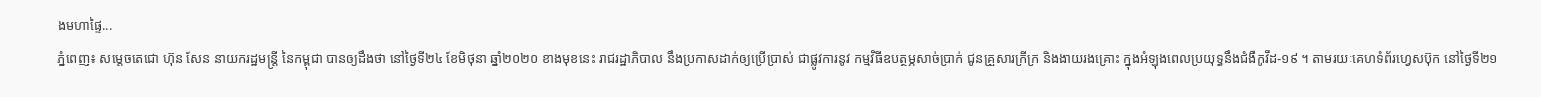ងមហាផ្ទៃ...
ភ្នំពេញ៖ សម្ដេចតេជោ ហ៊ុន សែន នាយករដ្ឋមន្ដ្រី នៃកម្ពុជា បានឲ្យដឹងថា នៅថ្ងៃទី២៤ ខែមិថុនា ឆ្នាំ២០២០ ខាងមុខនេះ រាជរដ្ឋាភិបាល នឹងប្រកាសដាក់ឲ្យប្រើប្រាស់ ជាផ្លូវការនូវ កម្មវិធីឧបត្ថម្ភសាច់ប្រាក់ ជូនគ្រួសារក្រីក្រ និងងាយរងគ្រោះ ក្នុងអំឡុងពេលប្រយុទ្ធនឹងជំងឺកូវីដ-១៩ ។ តាមរយៈគេហទំព័រហ្វេសប៊ុក នៅថ្ងៃទី២១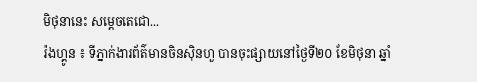មិថុនានេះ សម្ដេចតេជោ...
រ៉ងហ្គូន ៖ ទីភ្នាក់ងារព័ត៌មានចិនស៊ិនហួ បានចុះផ្សាយនៅថ្ងៃទី២០ ខែមិថុនា ឆ្នាំ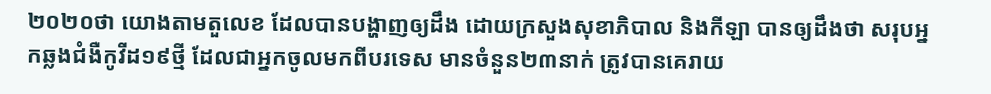២០២០ថា យោងតាមតួលេខ ដែលបានបង្ហាញឲ្យដឹង ដោយក្រសួងសុខាភិបាល និងកីឡា បានឲ្យដឹងថា សរុបអ្នកឆ្លងជំងឺកូវីដ១៩ថ្មី ដែលជាអ្នកចូលមកពីបរទេស មានចំនួន២៣នាក់ ត្រូវបានគេរាយ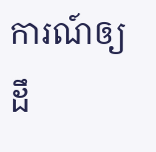ការណ៍ឲ្យដឹ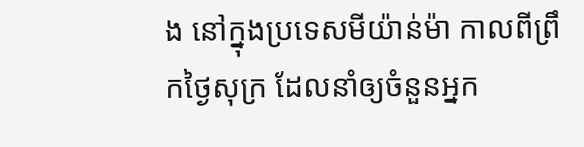ង នៅក្នុងប្រទេសមីយ៉ាន់ម៉ា កាលពីព្រឹកថ្ងៃសុក្រ ដែលនាំឲ្យចំនួនអ្នក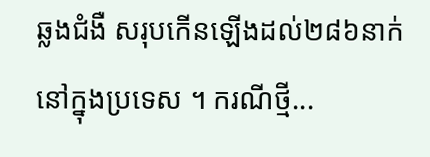ឆ្លងជំងឺ សរុបកើនឡើងដល់២៨៦នាក់ នៅក្នុងប្រទេស ។ ករណីថ្មី...